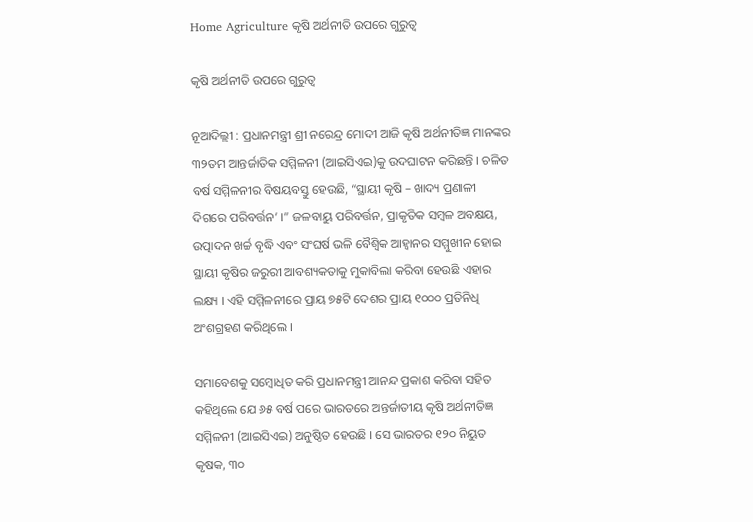Home Agriculture କୃଷି ଅର୍ଥନୀତି ଉପରେ ଗୁରୁତ୍ୱ

କୃଷି ଅର୍ଥନୀତି ଉପରେ ଗୁରୁତ୍ୱ

ନୂଆଦିଲ୍ଲୀ : ପ୍ରଧାନମନ୍ତ୍ରୀ ଶ୍ରୀ ନରେନ୍ଦ୍ର ମୋଦୀ ଆଜି କୃଷି ଅର୍ଥନୀତିଜ୍ଞ ମାନଙ୍କର ୩୨ତମ ଆନ୍ତର୍ଜାତିକ ସମ୍ମିଳନୀ (ଆଇସିଏଇ)କୁ ଉଦଘାଟନ କରିଛନ୍ତି । ଚଳିତ ବର୍ଷ ସମ୍ମିଳନୀର ବିଷୟବସ୍ତୁ ହେଉଛି, “ସ୍ଥାୟୀ କୃଷି – ଖାଦ୍ୟ ପ୍ରଣାଳୀ ଦିଗରେ ପରିବର୍ତ୍ତନ’ ।” ଜଳବାୟୁ ପରିବର୍ତ୍ତନ, ପ୍ରାକୃତିକ ସମ୍ବଳ ଅବକ୍ଷୟ, ଉତ୍ପାଦନ ଖର୍ଚ୍ଚ ବୃଦ୍ଧି ଏବଂ ସଂଘର୍ଷ ଭଳି ବୈଶ୍ୱିକ ଆହ୍ୱାନର ସମ୍ମୁଖୀନ ହୋଇ ସ୍ଥାୟୀ କୃଷିର ଜରୁରୀ ଆବଶ୍ୟକତାକୁ ମୁକାବିଲା କରିବା ହେଉଛି ଏହାର ଲକ୍ଷ୍ୟ । ଏହି ସମ୍ମିଳନୀରେ ପ୍ରାୟ ୭୫ଟି ଦେଶର ପ୍ରାୟ ୧୦୦୦ ପ୍ରତିନିଧି ଅଂଶଗ୍ରହଣ କରିଥିଲେ ।

ସମାବେଶକୁ ସମ୍ବୋଧିତ କରି ପ୍ରଧାନମନ୍ତ୍ରୀ ଆନନ୍ଦ ପ୍ରକାଶ କରିବା ସହିତ କହିଥିଲେ ଯେ ୬୫ ବର୍ଷ ପରେ ଭାରତରେ ଅନ୍ତର୍ଜାତୀୟ କୃଷି ଅର୍ଥନୀତିଜ୍ଞ ସମ୍ମିଳନୀ (ଆଇସିଏଇ) ଅନୁଷ୍ଠିତ ହେଉଛି । ସେ ଭାରତର ୧୨୦ ନିୟୁତ କୃଷକ, ୩୦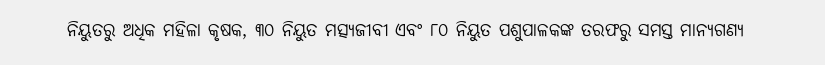ନିୟୁତରୁ ଅଧିକ ମହିଳା କୃଷକ, ୩୦ ନିୟୁତ ମତ୍ସ୍ୟଜୀବୀ ଏବଂ ୮୦ ନିୟୁତ ପଶୁପାଳକଙ୍କ ତରଫରୁ ସମସ୍ତ ମାନ୍ୟଗଣ୍ୟ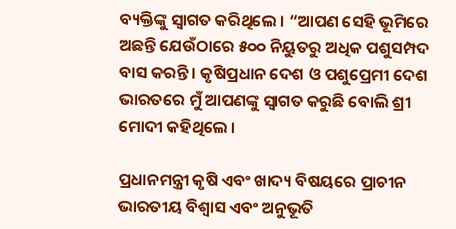ବ୍ୟକ୍ତିଙ୍କୁ ସ୍ୱାଗତ କରିଥିଲେ । “ଆପଣ ସେହି ଭୂମିରେ ଅଛନ୍ତି ଯେଉଁଠାରେ ୫୦୦ ନିୟୁତରୁ ଅଧିକ ପଶୁସମ୍ପଦ ବାସ କରନ୍ତି । କୃଷିପ୍ରଧାନ ଦେଶ ଓ ପଶୁପ୍ରେମୀ ଦେଶ ଭାରତରେ ମୁଁ ଆପଣଙ୍କୁ ସ୍ୱାଗତ କରୁଛି ବୋଲି ଶ୍ରୀ ମୋଦୀ କହିଥିଲେ ।

ପ୍ରଧାନମନ୍ତ୍ରୀ କୃଷି ଏବଂ ଖାଦ୍ୟ ବିଷୟରେ ପ୍ରାଚୀନ ଭାରତୀୟ ବିଶ୍ୱାସ ଏବଂ ଅନୁଭୂତି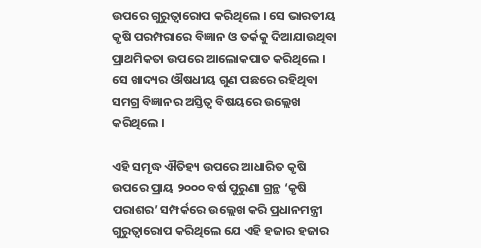ଉପରେ ଗୁରୁତ୍ୱାରୋପ କରିଥିଲେ । ସେ ଭାରତୀୟ କୃଷି ପରମ୍ପରାରେ ବିଜ୍ଞାନ ଓ ତର୍କକୁ ଦିଆଯାଉଥିବା ପ୍ରାଥମିକତା ଉପରେ ଆଲୋକପାତ କରିଥିଲେ । ସେ ଖାଦ୍ୟର ଔଷଧୀୟ ଗୁଣ ପଛରେ ରହିଥିବା ସମଗ୍ର ବିଜ୍ଞାନର ଅସ୍ତିତ୍ୱ ବିଷୟରେ ଉଲ୍ଲେଖ କରିଥିଲେ ।

ଏହି ସମୃଦ୍ଧ ଐତିହ୍ୟ ଉପରେ ଆଧାରିତ କୃଷି ଉପରେ ପ୍ରାୟ ୨୦୦୦ ବର୍ଷ ପୁରୁଣା ଗ୍ରନ୍ଥ ‘କୃଷି ପରାଶର’ ସମ୍ପର୍କରେ ଉଲ୍ଲେଖ କରି ପ୍ରଧାନମନ୍ତ୍ରୀ ଗୁରୁତ୍ୱାରୋପ କରିଥିଲେ ଯେ ଏହି ହଜାର ହଜାର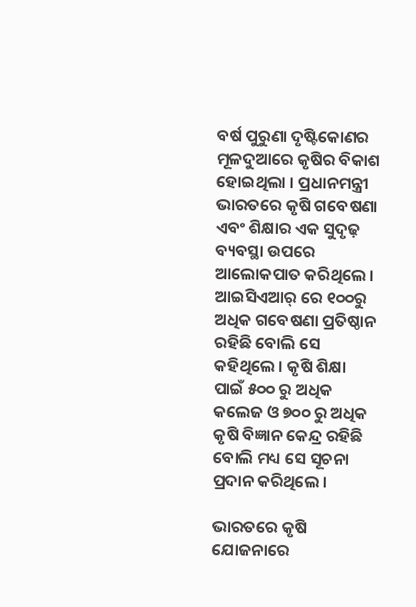ବର୍ଷ ପୁରୁଣା ଦୃଷ୍ଟିକୋଣର ମୂଳଦୁଆରେ କୃଷିର ବିକାଶ ହୋଇଥିଲା । ପ୍ରଧାନମନ୍ତ୍ରୀ ଭାରତରେ କୃଷି ଗବେଷଣା ଏବଂ ଶିକ୍ଷାର ଏକ ସୁଦୃଢ଼ ବ୍ୟବସ୍ଥା ଉପରେ ଆଲୋକପାତ କରିଥିଲେ । ଆଇସିଏଆର୍ ରେ ୧୦୦ରୁ ଅଧିକ ଗବେଷଣା ପ୍ରତିଷ୍ଠାନ ରହିଛି ବୋଲି ସେ କହିଥିଲେ । କୃଷି ଶିକ୍ଷା ପାଇଁ ୫୦୦ ରୁ ଅଧିକ କଲେଜ ଓ ୭୦୦ ରୁ ଅଧିକ କୃଷି ବିଜ୍ଞାନ କେନ୍ଦ୍ର ରହିଛି ବୋଲି ମଧ୍ୟ ସେ ସୂଚନା ପ୍ରଦାନ କରିଥିଲେ ।

ଭାରତରେ କୃଷି ଯୋଜନାରେ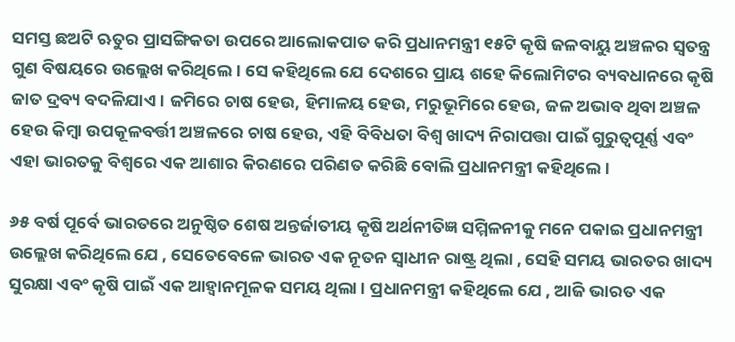ସମସ୍ତ ଛଅଟି ଋତୁର ପ୍ରାସଙ୍ଗିକତା ଉପରେ ଆଲୋକପାତ କରି ପ୍ରଧାନମନ୍ତ୍ରୀ ୧୫ଟି କୃଷି ଜଳବାୟୁ ଅଞ୍ଚଳର ସ୍ୱତନ୍ତ୍ର ଗୁଣ ବିଷୟରେ ଉଲ୍ଲେଖ କରିଥିଲେ । ସେ କହିଥିଲେ ଯେ ଦେଶରେ ପ୍ରାୟ ଶହେ କିଲୋମିଟର ବ୍ୟବଧାନରେ କୃଷି ଜାତ ଦ୍ରବ୍ୟ ବଦଳିଯାଏ । ଜମିରେ ଚାଷ ହେଉ, ହିମାଳୟ ହେଉ, ମରୁଭୂମିରେ ହେଉ, ଜଳ ଅଭାବ ଥିବା ଅଞ୍ଚଳ ହେଉ କିମ୍ବା ଉପକୂଳବର୍ତ୍ତୀ ଅଞ୍ଚଳରେ ଚାଷ ହେଉ, ଏହି ବିବିଧତା ବିଶ୍ୱ ଖାଦ୍ୟ ନିରାପତ୍ତା ପାଇଁ ଗୁରୁତ୍ୱପୂର୍ଣ୍ଣ ଏବଂ ଏହା ଭାରତକୁ ବିଶ୍ୱରେ ଏକ ଆଶାର କିରଣରେ ପରିଣତ କରିଛି ବୋଲି ପ୍ରଧାନମନ୍ତ୍ରୀ କହିଥିଲେ ।

୬୫ ବର୍ଷ ପୂର୍ବେ ଭାରତରେ ଅନୁଷ୍ଠିତ ଶେଷ ଅନ୍ତର୍ଜାତୀୟ କୃଷି ଅର୍ଥନୀତିଜ୍ଞ ସମ୍ମିଳନୀକୁ ମନେ ପକାଇ ପ୍ରଧାନମନ୍ତ୍ରୀ ଉଲ୍ଲେଖ କରିଥିଲେ ଯେ , ସେତେବେଳେ ଭାରତ ଏକ ନୂତନ ସ୍ୱାଧୀନ ରାଷ୍ଟ୍ର ଥିଲା , ସେହି ସମୟ ଭାରତର ଖାଦ୍ୟ ସୁରକ୍ଷା ଏବଂ କୃଷି ପାଇଁ ଏକ ଆହ୍ୱାନମୂଳକ ସମୟ ଥିଲା । ପ୍ରଧାନମନ୍ତ୍ରୀ କହିଥିଲେ ଯେ , ଆଜି ଭାରତ ଏକ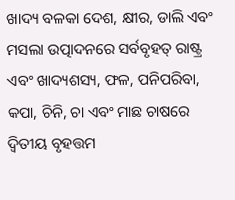ଖାଦ୍ୟ ବଳକା ଦେଶ, କ୍ଷୀର, ଡାଲି ଏବଂ ମସଲା ଉତ୍ପାଦନରେ ସର୍ବବୃହତ୍ ରାଷ୍ଟ୍ର ଏବଂ ଖାଦ୍ୟଶସ୍ୟ, ଫଳ, ପନିପରିବା, କପା, ଚିନି, ଚା ଏବଂ ମାଛ ଚାଷରେ ଦ୍ୱିତୀୟ ବୃହତ୍ତମ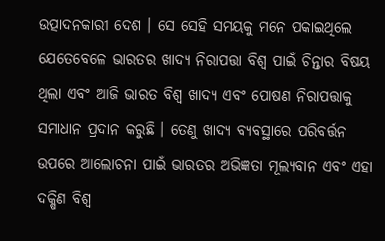ଉତ୍ପାଦନକାରୀ ଦେଶ । ସେ ସେହି ସମୟକୁ ମନେ ପକାଇଥିଲେ ଯେତେବେଳେ ଭାରତର ଖାଦ୍ୟ ନିରାପତ୍ତା ବିଶ୍ୱ ପାଇଁ ଚିନ୍ତାର ବିଷୟ ଥିଲା ଏବଂ ଆଜି ଭାରତ ବିଶ୍ୱ ଖାଦ୍ୟ ଏବଂ ପୋଷଣ ନିରାପତ୍ତାକୁ ସମାଧାନ ପ୍ରଦାନ କରୁଛି । ତେଣୁ ଖାଦ୍ୟ ବ୍ୟବସ୍ଥାରେ ପରିବର୍ତ୍ତନ ଉପରେ ଆଲୋଚନା ପାଇଁ ଭାରତର ଅଭିଜ୍ଞତା ମୂଲ୍ୟବାନ ଏବଂ ଏହା ଦକ୍ଷିଣ ବିଶ୍ୱ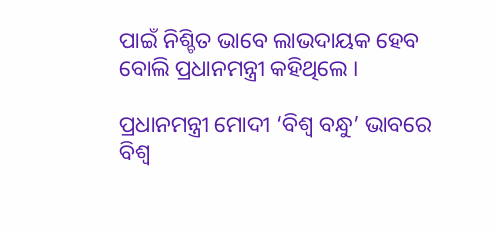ପାଇଁ ନିଶ୍ଚିତ ଭାବେ ଲାଭଦାୟକ ହେବ ବୋଲି ପ୍ରଧାନମନ୍ତ୍ରୀ କହିଥିଲେ ।

ପ୍ରଧାନମନ୍ତ୍ରୀ ମୋଦୀ ‘ବିଶ୍ୱ ବନ୍ଧୁ’ ଭାବରେ ବିଶ୍ୱ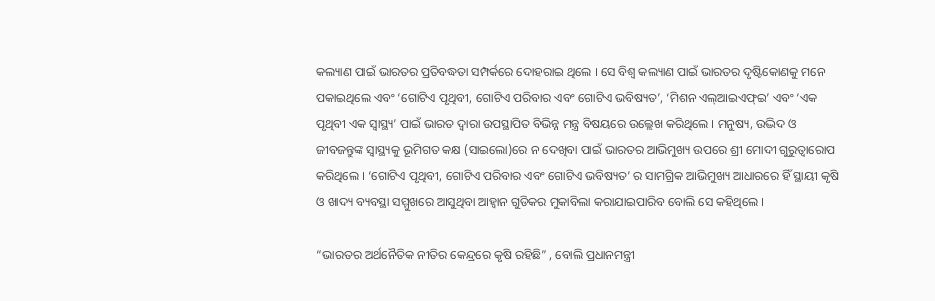କଲ୍ୟାଣ ପାଇଁ ଭାରତର ପ୍ରତିବଦ୍ଧତା ସମ୍ପର୍କରେ ଦୋହରାଇ ଥିଲେ । ସେ ବିଶ୍ୱ କଲ୍ୟାଣ ପାଇଁ ଭାରତର ଦୃଷ୍ଟିକୋଣକୁ ମନେ ପକାଇଥିଲେ ଏବଂ ‘ଗୋଟିଏ ପୃଥିବୀ, ଗୋଟିଏ ପରିବାର ଏବଂ ଗୋଟିଏ ଭବିଷ୍ୟତ’, ‘ମିଶନ ଏଲ୍‌ଆଇଏଫ୍‌ଇ’ ଏବଂ ‘ଏକ ପୃଥିବୀ ଏକ ସ୍ୱାସ୍ଥ୍ୟ’ ପାଇଁ ଭାରତ ଦ୍ୱାରା ଉପସ୍ଥାପିତ ବିଭିନ୍ନ ମନ୍ତ୍ର ବିଷୟରେ ଉଲ୍ଲେଖ କରିଥିଲେ । ମନୁଷ୍ୟ, ଉଦ୍ଭିଦ ଓ ଜୀବଜନ୍ତୁଙ୍କ ସ୍ୱାସ୍ଥ୍ୟକୁ ଭୂମିଗତ କକ୍ଷ (ସାଇଲୋ)ରେ ନ ଦେଖିବା ପାଇଁ ଭାରତର ଆଭିମୁଖ୍ୟ ଉପରେ ଶ୍ରୀ ମୋଦୀ ଗୁରୁତ୍ୱାରୋପ କରିଥିଲେ । ‘ଗୋଟିଏ ପୃଥିବୀ, ଗୋଟିଏ ପରିବାର ଏବଂ ଗୋଟିଏ ଭବିଷ୍ୟତ’ ର ସାମଗ୍ରିକ ଆଭିମୁଖ୍ୟ ଆଧାରରେ ହିଁ ସ୍ଥାୟୀ କୃଷି ଓ ଖାଦ୍ୟ ବ୍ୟବସ୍ଥା ସମ୍ମୁଖରେ ଆସୁଥିବା ଆହ୍ୱାନ ଗୁଡିକର ମୁକାବିଲା କରାଯାଇପାରିବ ବୋଲି ସେ କହିଥିଲେ ।

“ଭାରତର ଅର୍ଥନୈତିକ ନୀତିର କେନ୍ଦ୍ରରେ କୃଷି ରହିଛି” , ବୋଲି ପ୍ରଧାନମନ୍ତ୍ରୀ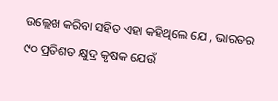ଉଲ୍ଲେଖ କରିବା ସହିତ ଏହା କହିଥିଲେ ଯେ , ଭାରତର ୯୦ ପ୍ରତିଶତ କ୍ଷୁଦ୍ର କୃଷକ ଯେଉଁ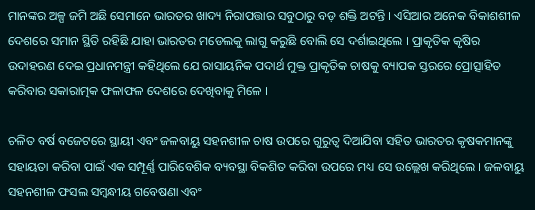ମାନଙ୍କର ଅଳ୍ପ ଜମି ଅଛି ସେମାନେ ଭାରତର ଖାଦ୍ୟ ନିରାପତ୍ତାର ସବୁଠାରୁ ବଡ଼ ଶକ୍ତି ଅଟନ୍ତି । ଏସିଆର ଅନେକ ବିକାଶଶୀଳ ଦେଶରେ ସମାନ ସ୍ଥିତି ରହିଛି ଯାହା ଭାରତର ମଡେଲକୁ ଲାଗୁ କରୁଛି ବୋଲି ସେ ଦର୍ଶାଇଥିଲେ । ପ୍ରାକୃତିକ କୃଷିର ଉଦାହରଣ ଦେଇ ପ୍ରଧାନମନ୍ତ୍ରୀ କହିଥିଲେ ଯେ ରାସାୟନିକ ପଦାର୍ଥ ମୁକ୍ତ ପ୍ରାକୃତିକ ଚାଷକୁ ବ୍ୟାପକ ସ୍ତରରେ ପ୍ରୋତ୍ସାହିତ କରିବାର ସକାରାତ୍ମକ ଫଳାଫଳ ଦେଶରେ ଦେଖିବାକୁ ମିଳେ ।

ଚଳିତ ବର୍ଷ ବଜେଟରେ ସ୍ଥାୟୀ ଏବଂ ଜଳବାୟୁ ସହନଶୀଳ ଚାଷ ଉପରେ ଗୁରୁତ୍ୱ ଦିଆଯିବା ସହିତ ଭାରତର କୃଷକମାନଙ୍କୁ ସହାୟତା କରିବା ପାଇଁ ଏକ ସମ୍ପୂର୍ଣ୍ଣ ପାରିବେଶିକ ବ୍ୟବସ୍ଥା ବିକଶିତ କରିବା ଉପରେ ମଧ୍ୟ ସେ ଉଲ୍ଲେଖ କରିଥିଲେ । ଜଳବାୟୁ ସହନଶୀଳ ଫସଲ ସମ୍ବନ୍ଧୀୟ ଗବେଷଣା ଏବଂ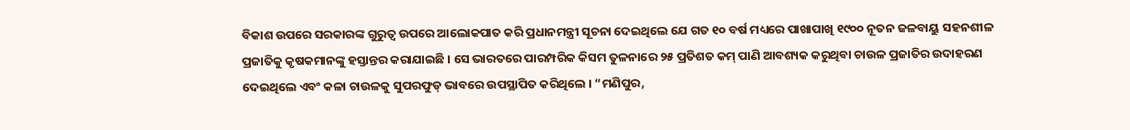ବିକାଶ ଉପରେ ସରକାରଙ୍କ ଗୁରୁତ୍ୱ ଉପରେ ଆଲୋକପାତ କରି ପ୍ରଧାନମନ୍ତ୍ରୀ ସୂଚନା ଦେଇଥିଲେ ଯେ ଗତ ୧୦ ବର୍ଷ ମଧ୍ୟରେ ପାଖାପାଖି ୧୯୦୦ ନୂତନ ଜଳବାୟୁ ସହନଶୀଳ ପ୍ରଜାତିକୁ କୃଷକମାନଙ୍କୁ ହସ୍ତାନ୍ତର କରାଯାଇଛି । ସେ ଭାରତରେ ପାରମ୍ପରିକ କିସମ ତୁଳନାରେ ୨୫ ପ୍ରତିଶତ କମ୍ ପାଣି ଆବଶ୍ୟକ କରୁଥିବା ଚାଉଳ ପ୍ରଜାତିର ଉଦାହରଣ ଦେଇଥିଲେ ଏବଂ କଳା ଚାଉଳକୁ ସୁପରଫୁଡ୍ ଭାବରେ ଉପସ୍ଥାପିତ କରିଥିଲେ । “ମଣିପୁର,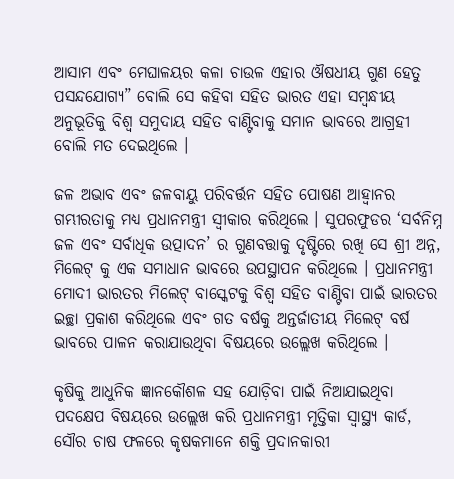ଆସାମ ଏବଂ ମେଘାଳୟର କଳା ଚାଉଳ ଏହାର ଔଷଧୀୟ ଗୁଣ ହେତୁ ପସନ୍ଦଯୋଗ୍ୟ” ବୋଲି ସେ କହିବା ସହିତ ଭାରତ ଏହା ସମ୍ବନ୍ଧୀୟ ଅନୁଭୂତିକୁ ବିଶ୍ୱ ସମୁଦାୟ ସହିତ ବାଣ୍ଟିବାକୁ ସମାନ ଭାବରେ ଆଗ୍ରହୀ ବୋଲି ମତ ଦେଇଥିଲେ ।

ଜଳ ଅଭାବ ଏବଂ ଜଳବାୟୁ ପରିବର୍ତ୍ତନ ସହିତ ପୋଷଣ ଆହ୍ୱାନର ଗମ୍ଭୀରତାକୁ ମଧ୍ୟ ପ୍ରଧାନମନ୍ତ୍ରୀ ସ୍ୱୀକାର କରିଥିଲେ । ସୁପରଫୁଡର ‘ସର୍ବନିମ୍ନ ଜଳ ଏବଂ ସର୍ବାଧିକ ଉତ୍ପାଦନ’ ର ଗୁଣବତ୍ତାକୁ ଦୃଷ୍ଟିରେ ରଖି ସେ ଶ୍ରୀ ଅନ୍ନ, ମିଲେଟ୍ କୁ ଏକ ସମାଧାନ ଭାବରେ ଉପସ୍ଥାପନ କରିଥିଲେ । ପ୍ରଧାନମନ୍ତ୍ରୀ ମୋଦୀ ଭାରତର ମିଲେଟ୍ ବାସ୍କେଟକୁ ବିଶ୍ୱ ସହିତ ବାଣ୍ଟିବା ପାଇଁ ଭାରତର ଇଚ୍ଛା ପ୍ରକାଶ କରିଥିଲେ ଏବଂ ଗତ ବର୍ଷକୁ ଅନ୍ତର୍ଜାତୀୟ ମିଲେଟ୍ ବର୍ଷ ଭାବରେ ପାଳନ କରାଯାଉଥିବା ବିଷୟରେ ଉଲ୍ଲେଖ କରିଥିଲେ ।

କୃଷିକୁ ଆଧୁନିକ ଜ୍ଞାନକୌଶଳ ସହ ଯୋଡ଼ିବା ପାଇଁ ନିଆଯାଇଥିବା ପଦକ୍ଷେପ ବିଷୟରେ ଉଲ୍ଲେଖ କରି ପ୍ରଧାନମନ୍ତ୍ରୀ ମୃତ୍ତିକା ସ୍ୱାସ୍ଥ୍ୟ କାର୍ଡ, ସୌର ଚାଷ ଫଳରେ କୃଷକମାନେ ଶକ୍ତି ପ୍ରଦାନକାରୀ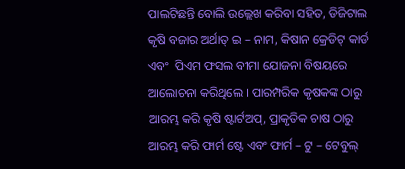ପାଲଟିଛନ୍ତି ବୋଲି ଉଲ୍ଲେଖ କରିବା ସହିତ, ଡିଜିଟାଲ କୃଷି ବଜାର ଅର୍ଥାତ୍ ଇ – ନାମ, କିଷାନ କ୍ରେଡିଟ୍ କାର୍ଡ ଏବଂ  ପିଏମ ଫସଲ ବୀମା ଯୋଜନା ବିଷୟରେ ଆଲୋଚନା କରିଥିଲେ । ପାରମ୍ପରିକ କୃଷକଙ୍କ ଠାରୁ ଆରମ୍ଭ କରି କୃଷି ଷ୍ଟାର୍ଟଅପ୍‌, ପ୍ରାକୃତିକ ଚାଷ ଠାରୁ ଆରମ୍ଭ କରି ଫାର୍ମ ଷ୍ଟେ ଏବଂ ଫାର୍ମ – ଟୁ – ଟେବୁଲ୍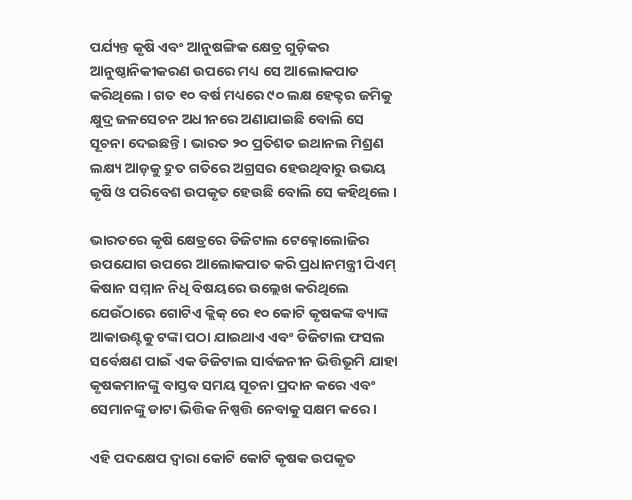ପର୍ଯ୍ୟନ୍ତ କୃଷି ଏବଂ ଆନୁଷଙ୍ଗିକ କ୍ଷେତ୍ର ଗୁଡ଼ିକର ଆନୁଷ୍ଠାନିକୀକରଣ ଉପରେ ମଧ୍ୟ ସେ ଆଲୋକପାତ କରିଥିଲେ । ଗତ ୧୦ ବର୍ଷ ମଧ୍ୟରେ ୯୦ ଲକ୍ଷ ହେକ୍ଟର ଜମିକୁ କ୍ଷୁଦ୍ର ଜଳସେଚନ ଅଧୀନରେ ଅଣାଯାଇଛି ବୋଲି ସେ ସୂଚନା ଦେଇଛନ୍ତି । ଭାରତ ୨୦ ପ୍ରତିଶତ ଇଥାନଲ ମିଶ୍ରଣ ଲକ୍ଷ୍ୟ ଆଡ଼କୁ ଦ୍ରୁତ ଗତିରେ ଅଗ୍ରସର ହେଉଥିବାରୁ ଉଭୟ କୃଷି ଓ ପରିବେଶ ଉପକୃତ ହେଉଛି ବୋଲି ସେ କହିଥିଲେ ।

ଭାରତରେ କୃଷି କ୍ଷେତ୍ରରେ ଡିଜିଟାଲ ଟେକ୍ନୋଲୋଜିର ଉପଯୋଗ ଉପରେ ଆଲୋକପାତ କରି ପ୍ରଧାନମନ୍ତ୍ରୀ ପିଏମ୍ କିଷାନ ସମ୍ମାନ ନିଧି ବିଷୟରେ ଉଲ୍ଲେଖ କରିଥିଲେ ଯେଉଁଠାରେ ଗୋଟିଏ କ୍ଲିକ୍ ରେ ୧୦ କୋଟି କୃଷକଙ୍କ ବ୍ୟାଙ୍କ ଆକାଉଣ୍ଟକୁ ଟଙ୍କା ପଠା ଯାଇଥାଏ ଏବଂ ଡିଜିଟାଲ ଫସଲ ସର୍ବେକ୍ଷଣ ପାଇଁ ଏକ ଡିଜିଟାଲ ସାର୍ବଜନୀନ ଭିତ୍ତିଭୂମି ଯାହା କୃଷକମାନଙ୍କୁ ବାସ୍ତବ ସମୟ ସୂଚନା ପ୍ରଦାନ କରେ ଏବଂ ସେମାନଙ୍କୁ ଡାଟା ଭିତ୍ତିକ ନିଷ୍ପତ୍ତି ନେବାକୁ ସକ୍ଷମ କରେ ।

ଏହି ପଦକ୍ଷେପ ଦ୍ୱାରା କୋଟି କୋଟି କୃଷକ ଉପକୃତ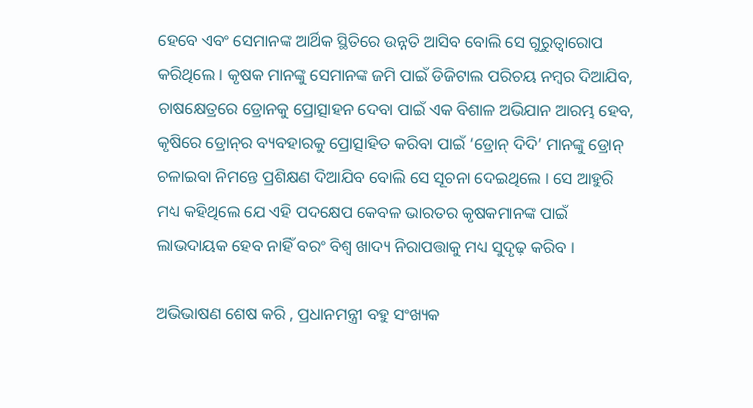ହେବେ ଏବଂ ସେମାନଙ୍କ ଆର୍ଥିକ ସ୍ଥିତିରେ ଉନ୍ନତି ଆସିବ ବୋଲି ସେ ଗୁରୁତ୍ୱାରୋପ କରିଥିଲେ । କୃଷକ ମାନଙ୍କୁ ସେମାନଙ୍କ ଜମି ପାଇଁ ଡିଜିଟାଲ ପରିଚୟ ନମ୍ବର ଦିଆଯିବ, ଚାଷକ୍ଷେତ୍ରରେ ଡ୍ରୋନକୁ ପ୍ରୋତ୍ସାହନ ଦେବା ପାଇଁ ଏକ ବିଶାଳ ଅଭିଯାନ ଆରମ୍ଭ ହେବ, କୃଷିରେ ଡ୍ରୋନ୍‌ର ବ୍ୟବହାରକୁ ପ୍ରୋତ୍ସାହିତ କରିବା ପାଇଁ ‘ଡ୍ରୋନ୍ ଦିଦି’ ମାନଙ୍କୁ ଡ୍ରୋନ୍ ଚଳାଇବା ନିମନ୍ତେ ପ୍ରଶିକ୍ଷଣ ଦିଆଯିବ ବୋଲି ସେ ସୂଚନା ଦେଇଥିଲେ । ସେ ଆହୁରି ମଧ୍ୟ କହିଥିଲେ ଯେ ଏହି ପଦକ୍ଷେପ କେବଳ ଭାରତର କୃଷକମାନଙ୍କ ପାଇଁ ଲାଭଦାୟକ ହେବ ନାହିଁ ବରଂ ବିଶ୍ୱ ଖାଦ୍ୟ ନିରାପତ୍ତାକୁ ମଧ୍ୟ ସୁଦୃଢ଼ କରିବ ।

ଅଭିଭାଷଣ ଶେଷ କରି , ପ୍ରଧାନମନ୍ତ୍ରୀ ବହୁ ସଂଖ୍ୟକ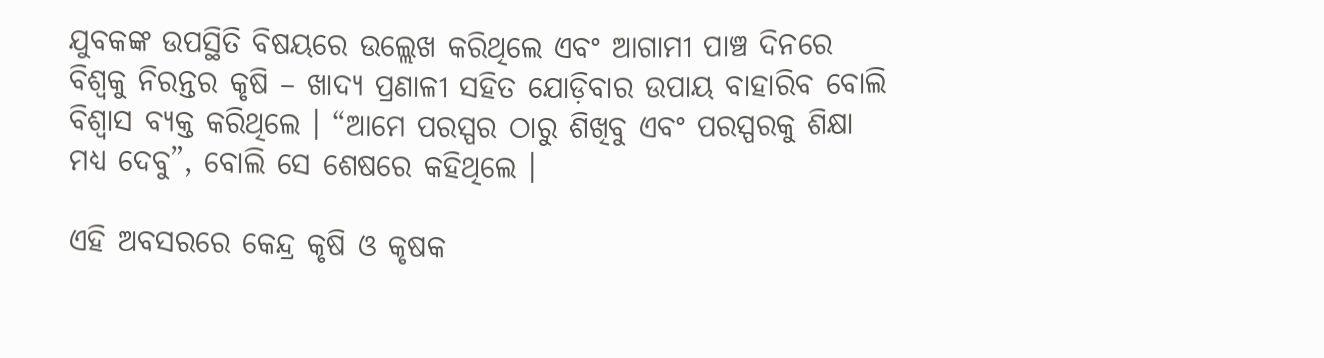ଯୁବକଙ୍କ ଉପସ୍ଥିତି ବିଷୟରେ ଉଲ୍ଲେଖ କରିଥିଲେ ଏବଂ ଆଗାମୀ ପାଞ୍ଚ ଦିନରେ ବିଶ୍ୱକୁ ନିରନ୍ତର କୃଷି – ଖାଦ୍ୟ ପ୍ରଣାଳୀ ସହିତ ଯୋଡ଼ିବାର ଉପାୟ ବାହାରିବ ବୋଲି ବିଶ୍ୱାସ ବ୍ୟକ୍ତ କରିଥିଲେ । “ଆମେ ପରସ୍ପର ଠାରୁ ଶିଖିବୁ ଏବଂ ପରସ୍ପରକୁ ଶିକ୍ଷା ମଧ୍ୟ ଦେବୁ”, ବୋଲି ସେ ଶେଷରେ କହିଥିଲେ ।

ଏହି ଅବସରରେ କେନ୍ଦ୍ର କୃଷି ଓ କୃଷକ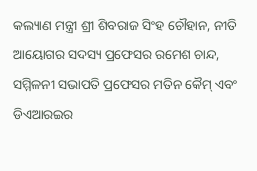କଲ୍ୟାଣ ମନ୍ତ୍ରୀ ଶ୍ରୀ ଶିବରାଜ ସିଂହ ଚୌହାନ, ନୀତି ଆୟୋଗର ସଦସ୍ୟ ପ୍ରଫେସର ରମେଶ ଚାନ୍ଦ, ସମ୍ମିଳନୀ ସଭାପତି ପ୍ରଫେସର ମତିନ କୈମ୍ ଏବଂ ଡିଏଆରଇର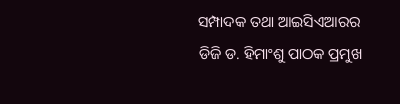ସମ୍ପାଦକ ତଥା ଆଇସିଏଆରର ଡିଜି ଡ. ହିମାଂଶୁ ପାଠକ ପ୍ରମୁଖ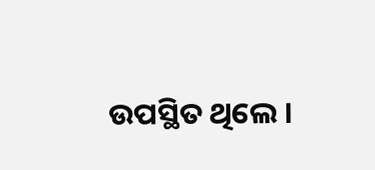ଉପସ୍ଥିତ ଥିଲେ ।